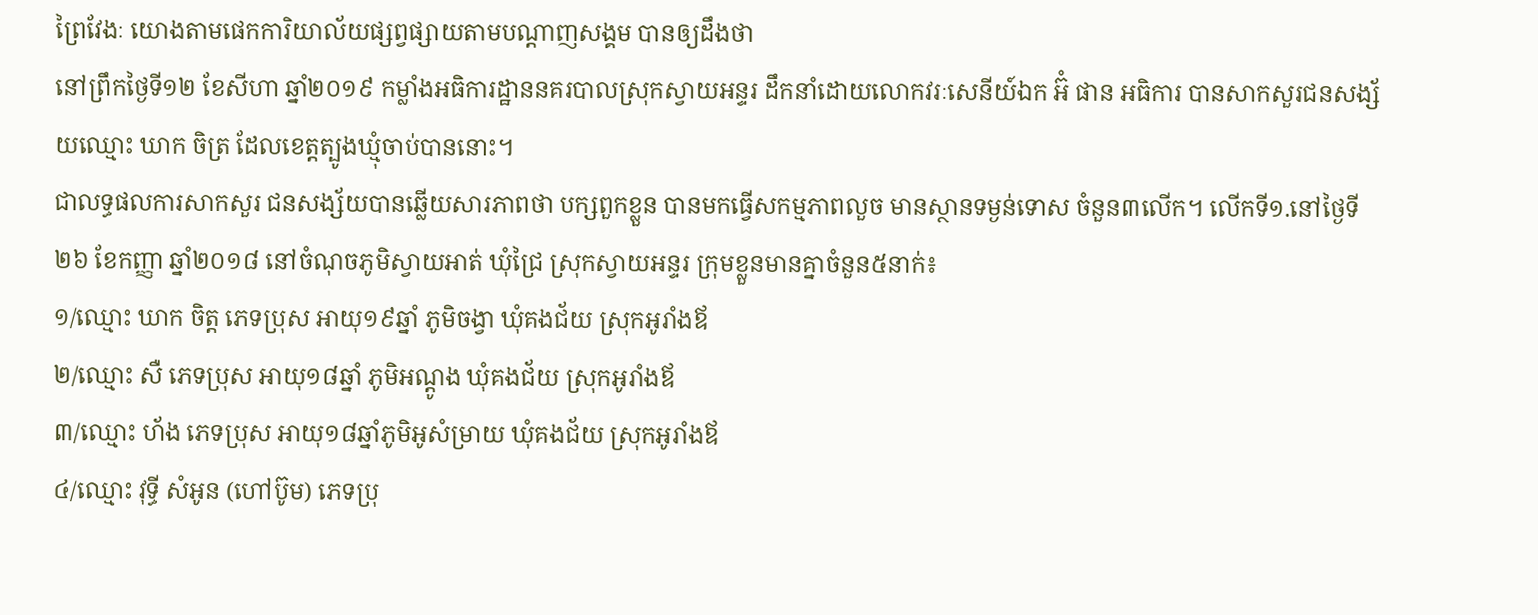ព្រៃវែងៈ យោងតាមផេកការិយាល័យផ្សព្វផ្សាយតាមបណ្តាញសង្គម បានឲ្យដឹងថា
នៅព្រឹកថ្ងៃទី១២ ខែសីហា ឆ្នាំ២០១៩ កម្លាំងអធិការដ្ឋាននគរបាលស្រុកស្វាយអន្ទរ ដឹកនាំដោយលោកវរៈសេនីយ៍ឯក អ៊ំ ផាន អធិការ បានសាកសួរជនសង្ស័យឈ្មោះ ឃាក ចិត្រ ដែលខេត្តត្បូងឃ្មុំចាប់បាននោះ។
ជាលទ្ធផលការសាកសួរ ជនសង្ស័យបានឆ្លើយសារភាពថា បក្សពួកខ្លួន បានមកធ្វើសកម្មភាពលួច មានស្ថានទម្ងន់ទោស ចំនួន៣លើក។ លើកទី១.នៅថ្ងៃទី២៦ ខែកញ្ញា ឆ្នាំ២០១៨ នៅចំណុចភូមិស្វាយអាត់ ឃុំជ្រៃ ស្រុកស្វាយអន្ទរ ក្រុមខ្លួនមានគ្នាចំនួន៥នាក់៖
១/ឈ្មោះ ឃាក ចិត្ត ភេទប្រុស អាយុ១៩ឆ្នាំ ភូមិចង្វា ឃុំគងជ័យ ស្រុកអូរាំងឪ
២/ឈ្មោះ សឺ ភេទប្រុស អាយុ១៨ឆ្នាំ ភូមិអណ្តូង ឃុំគងជ័យ ស្រុកអូរាំងឪ
៣/ឈ្មោះ ហ័ង ភេទប្រុស អាយុ១៨ឆ្នាំភូមិអូសំម្រាយ ឃុំគងជ័យ ស្រុកអូរាំងឪ
៤/ឈ្មោះ វុទ្ធី សំអូន (ហៅប៊ូម) ភេទប្រុ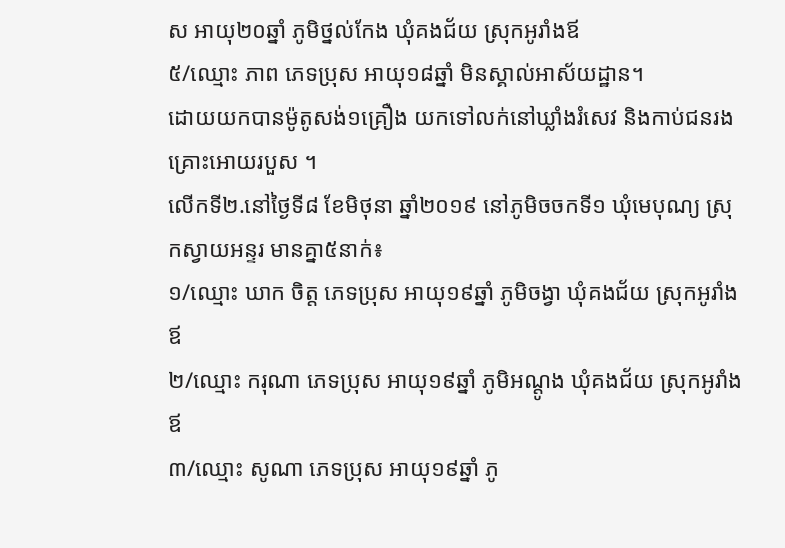ស អាយុ២០ឆ្នាំ ភូមិថ្នល់កែង ឃុំគងជ័យ ស្រុកអូរាំងឪ
៥/ឈ្មោះ ភាព ភេទប្រុស អាយុ១៨ឆ្នាំ មិនស្គាល់អាស័យដ្ឋាន។
ដោយយកបានម៉ូតូសង់១គ្រឿង យកទៅលក់នៅឃ្លាំងរំសេវ និងកាប់ជនរងគ្រោះអោយរបួស ។
លើកទី២.នៅថ្ងៃទី៨ ខែមិថុនា ឆ្នាំ២០១៩ នៅភូមិចចកទី១ ឃុំមេបុណ្យ ស្រុកស្វាយអន្ទរ មានគ្នា៥នាក់៖
១/ឈ្មោះ ឃាក ចិត្ត ភេទប្រុស អាយុ១៩ឆ្នាំ ភូមិចង្វា ឃុំគងជ័យ ស្រុកអូរាំងឪ
២/ឈ្មោះ ករុណា ភេទប្រុស អាយុ១៩ឆ្នាំ ភូមិអណ្តូង ឃុំគងជ័យ ស្រុកអូរាំងឪ
៣/ឈ្មោះ សូណា ភេទប្រុស អាយុ១៩ឆ្នាំ ភូ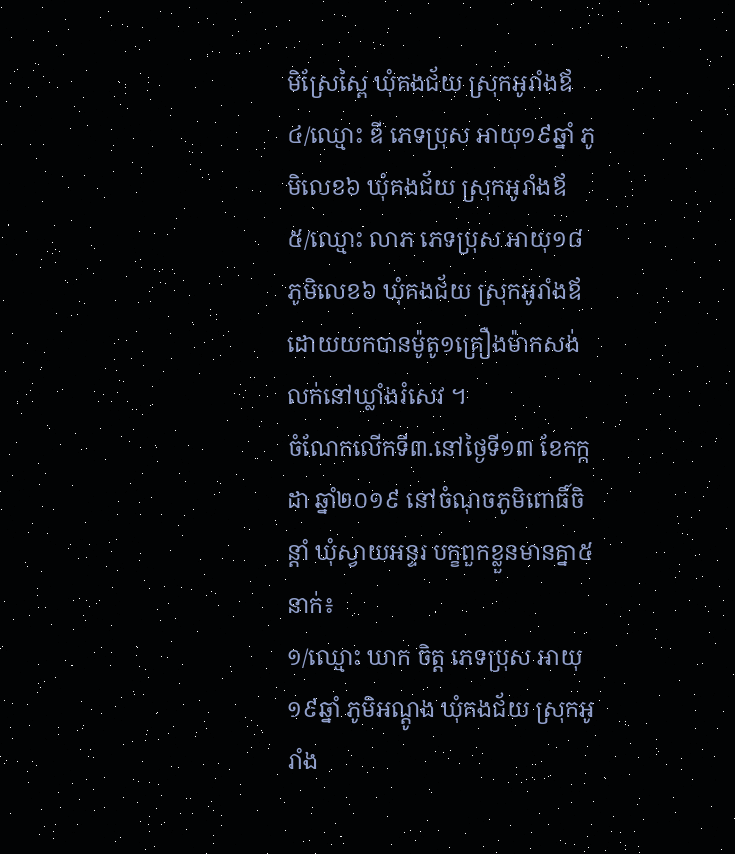មិស្រែស្ពៃ ឃុំគងជ័យ ស្រុកអូរាំងឪ
៤/ឈ្មោះ ឌី ភេទប្រុស អាយុ១៩ឆ្នាំ ភូមិលេខ៦ ឃុំគងជ័យ ស្រុកអូរាំងឪ
៥/ឈ្មោះ លាភ ភេទប្រុស អាយុ១៨ ភូមិលេខ៦ ឃុំគងជ័យ ស្រុកអូរាំងឪ
ដោយយកបានម៉ូតូ១គ្រឿងម៉ាកសង់ លក់នៅឃ្លាំងរំសេវ ។
ចំណែកលើកទី៣.នៅថ្ងៃទី១៣ ខែកក្កដា ឆ្នាំ២០១៩ នៅចំណុចភូមិពោធិ៍ចិន្តាំ ឃុំស្វាយអន្ទរ បក្ខពួកខ្លួនមានគ្នា៥នាក់៖
១/ឈ្មោះ ឃាក ចិត្ត ភេទប្រុស អាយុ១៩ឆ្នាំ ភូមិអណ្តូង ឃុំគងជ័យ ស្រុកអូរាំង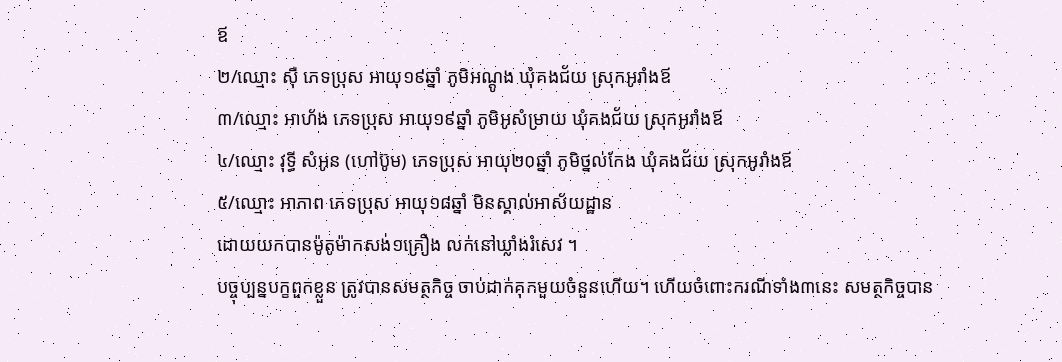ឪ
២/ឈ្មោះ ស៊ឺ ភេទប្រុស អាយុ១៩ឆ្នាំ ភូមិអណ្តូង ឃុំគងជ័យ ស្រុកអូរាំងឪ
៣/ឈ្មោះ អាហ័ង ភេទប្រុស អាយុ១៩ឆ្នាំ ភូមិអូសំម្រាយ ឃុំគងជ័យ ស្រុកអូរាំងឪ
៤/ឈ្មោះ វុទ្ធី សំអូន (ហៅប៊ូម) ភេទប្រុស អាយុ២០ឆ្នាំ ភូមិថ្នល់កែង ឃុំគងជ័យ ស្រុកអូរាំងឪ
៥/ឈ្មោះ អាភាព ភេទប្រុស អាយុ១៨ឆ្នាំ មិនស្គាល់អាស័យដ្ឋាន
ដោយយកបានម៉ូតូម៉ាកសង់១គ្រឿង លក់នៅឃ្លាំងរំសេវ ។
បច្ចុប្បន្នបក្ខពួកខ្លួន ត្រូវបានសមត្ថកិច្ច ចាប់ដាក់គុកមួយចំនួនហើយ។ ហើយចំពោះករណីទាំង៣នេះ សមត្ថកិច្ចបាន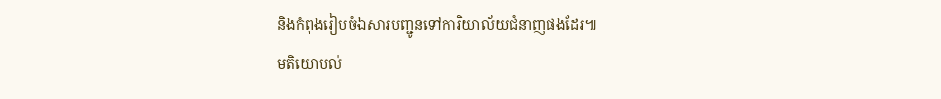និងកំពុងរៀបចំឯសារបញ្ជូនទៅការិយាល័យជំនាញផងដែរ៕
មតិយោបល់